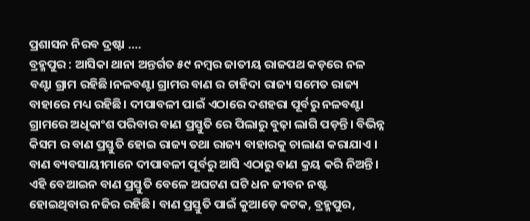ପ୍ରଶାସନ ନିରବ ଦ୍ରଷ୍ଟା ….
ବ୍ରହ୍ମପୁର : ଆସିକା ଥାନା ଅନ୍ତର୍ଗତ ୫୯ ନମ୍ବର ଜାତୀୟ ରାଜପଥ କଡ଼ରେ ନଳ ବଣ୍ଟା ଗ୍ରାମ ରହିଛି।ନଳବଣ୍ଟା ଗ୍ରାମର ବାଣ ର ଚାହିଦା ରାଜ୍ୟ ସମେତ ରାଜ୍ୟ ବାହାରେ ମଧ୍ୟ ରହିଛି। ଦୀପାବଳୀ ପାଇଁ ଏଠାରେ ଦଶହରା ପୂର୍ବରୁ ନଳବଣ୍ଟା ଗ୍ରାମରେ ଅଧିକାଂଶ ପରିବାର ବାଣ ପ୍ରସ୍ତୁତି ରେ ପିଲାରୁ ବୁଢ଼ା ଲାଗି ପଡ଼ନ୍ତି। ବିଭିନ୍ନ କିସମ ର ବାଣ ପ୍ରସ୍ତୁତି ହୋଇ ରାଜ୍ୟ ତଥା ରାଜ୍ୟ ବାହାରକୁ ଚାଲାଣ କରାଯାଏ । ବାଣ ବ୍ୟବସାୟୀମାନେ ଦୀପାବଳୀ ପୂର୍ବରୁ ଆସି ଏଠାରୁ ବାଣ କ୍ରୟ କରି ନିଅନ୍ତି। ଏହି ବେଆଇନ ବାଣ ପ୍ରସ୍ତୁତି ବେଳେ ଅଘଟଣ ଘଟି ଧନ ଜୀବନ ନଷ୍ଟ ହୋଇଥିବାର ନଜିର ରହିଛି। ବାଣ ପ୍ରସ୍ତୁତି ପାଇଁ କୁଆଡ଼େ କଟକ, ବ୍ରହ୍ମପୁର,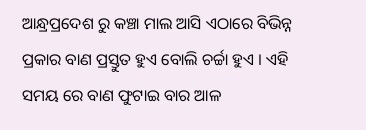ଆନ୍ଧ୍ରପ୍ରଦେଶ ରୁ କଞ୍ଚା ମାଲ ଆସି ଏଠାରେ ବିଭିନ୍ନ ପ୍ରକାର ବାଣ ପ୍ରସ୍ତୁତ ହୁଏ ବୋଲି ଚର୍ଚ୍ଚା ହୁଏ । ଏହି ସମୟ ରେ ବାଣ ଫୁଟାଇ ବାର ଆଳ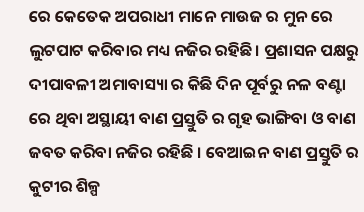ରେ କେତେକ ଅପରାଧୀ ମାନେ ମାଉଜ ର ମୁନ ରେ ଲୁଟପାଟ କରିବାର ମଧ୍ୟ ନଜିର ରହିଛି। ପ୍ରଶାସନ ପକ୍ଷରୁ ଦୀପାବଳୀ ଅମାବାସ୍ୟା ର କିଛି ଦିନ ପୂର୍ବରୁ ନଳ ବଣ୍ଟା ରେ ଥିବା ଅସ୍ଥାୟୀ ବାଣ ପ୍ରସ୍ତୁତି ର ଗୃହ ଭାଙ୍ଗିବା ଓ ବାଣ ଜବତ କରିବା ନଜିର ରହିଛି । ବେଆଇନ ବାଣ ପ୍ରସ୍ତୁତି ର କୁଟୀର ଶିଳ୍ପ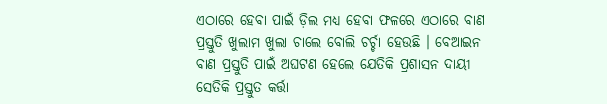ଏଠାରେ ହେବା ପାଇଁ ଡ଼ିଲ ମଧ୍ୟ ହେବା ଫଳରେ ଏଠାରେ ବାଣ ପ୍ରସ୍ତୁତି ଖୁଲାମ ଖୁଲା ଚାଲେ ବୋଲି ଚର୍ଚ୍ଚା ହେଉଛି । ବେଆଇନ ବାଣ ପ୍ରସ୍ତୁତି ପାଇଁ ଅଘଟଣ ହେଲେ ଯେତିକି ପ୍ରଶାସନ ଦାୟୀ ସେତିକି ପ୍ରସ୍ତୁତ କର୍ତ୍ତା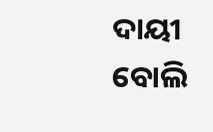ଦାୟୀ ବୋଲି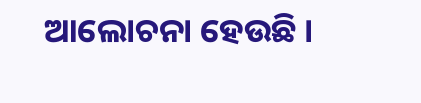ଆଲୋଚନା ହେଉଛି ।